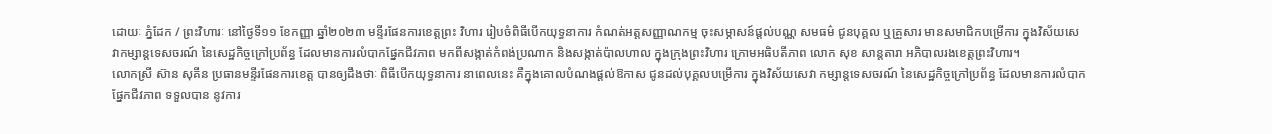ដោយៈ ភ្នំដែក / ព្រះវិហារៈ នៅថ្ងៃទី១១ ខែកញ្ញា ឆ្នាំ២០២៣ មន្ទីរផែនការខេត្តព្រះ វិហារ រៀបចំពិធីបើកយុទ្ធនាការ កំណត់អត្តសញ្ញាណកម្ម ចុះសម្ភាសន៍ផ្តល់បណ្ណ សមធម៌ ជូនបុគ្គល ឬគ្រួសារ មានសមាជិកបម្រើការ ក្នុងវិស័យសេវាកម្សាន្តទេសចរណ៍ នៃសេដ្ឋកិច្ចក្រៅប្រព័ន្ធ ដែលមានការលំបាកផ្នែកជីវភាព មកពីសង្កាត់កំពង់ប្រណាក និងសង្កាត់ប៉ាលហាល ក្នុងក្រុងព្រះវិហារ ក្រោមអធិបតីភាព លោក សុខ សាន្តតារា អភិបាលរងខេត្តព្រះវិហារ។
លោកស្រី ស៊ាន សុគីន ប្រធានមន្ទីរផែនការខេត្ត បានឲ្យដឹងថាៈ ពិធីបើកយុទ្ធនាការ នាពេលនេះ គឺក្នុងគោលបំណងផ្តល់ឱកាស ជូនដល់បុគ្គលបម្រើការ ក្នុងវិស័យសេវា កម្សាន្តទេសចរណ៍ នៃសេដ្ឋកិច្ចក្រៅប្រព័ន្ធ ដែលមានការលំបាកផ្នែកជីវភាព ទទួលបាន នូវការ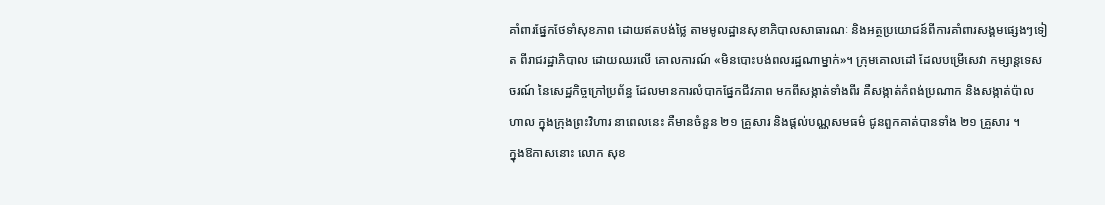គាំពារផ្នែកថែទាំសុខភាព ដោយឥតបង់ថ្លៃ តាមមូលដ្ឋានសុខាភិបាលសាធារណៈ និងអត្ថប្រយោជន៍ពីការគាំពារសង្គមផ្សេងៗទៀត ពីរាជរដ្ឋាភិបាល ដោយឈរលើ គោលការណ៍ «មិនបោះបង់ពលរដ្ឋណាម្នាក់»។ ក្រុមគោលដៅ ដែលបម្រើសេវា កម្សាន្តទេសចរណ៍ នៃសេដ្ឋកិច្ចក្រៅប្រព័ន្ធ ដែលមានការលំបាកផ្នែកជីវភាព មកពីសង្កាត់ទាំងពីរ គឺសង្កាត់កំពង់ប្រណាក និងសង្កាត់ប៉ាលហាល ក្នុងក្រុងព្រះវិហារ នាពេលនេះ គឺមានចំនួន ២១ គ្រួសារ និងផ្តល់បណ្ណសមធម៌ ជូនពួកគាត់បានទាំង ២១ គ្រួសារ ។
ក្នុងឱកាសនោះ លោក សុខ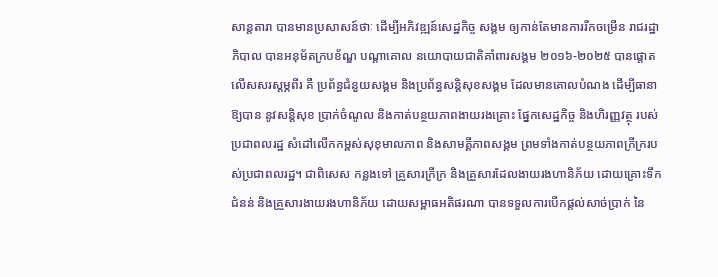សាន្តតារា បានមានប្រសាសន៍ថាៈ ដើម្បីអភិវឌ្ឍន៍សេដ្ឋកិច្ច សង្គម ឲ្យកាន់តែមានការរីកចម្រើន រាជរដ្ឋាភិបាល បានអនុម័តក្របខ័ណ្ឌ បណ្តាគោល នយោបាយជាតិគាំពារសង្គម ២០១៦-២០២៥ បានផ្តោតលើសសរស្តម្ភពីរ គឺ ប្រព័ន្ធជំនួយសង្គម និងប្រព័ន្ធសន្តិសុខសង្គម ដែលមានគោលបំណង ដើម្បីធានាឱ្យបាន នូវសន្តិសុខ ប្រាក់ចំណូល និងកាត់បន្ថយភាពងាយរងគ្រោះ ផ្នែកសេដ្ឋកិច្ច និងហិរញ្ញវត្ថុ របស់ប្រជាពលរដ្ឋ សំដៅលើកកម្ពស់សុខុមាលភាព និងសាមគ្គីភាពសង្គម ព្រមទាំងកាត់បន្ថយភាពក្រីក្ររបស់ប្រជាពលរដ្ឋ។ ជាពិសេស កន្លងទៅ គ្រួសារក្រីក្រ និងគ្រួសារដែលងាយរងហានិភ័យ ដោយគ្រោះទឹកជំនន់ និងគ្រួសារងាយរងហានិភ័យ ដោយសម្ពាធអតិផរណា បានទទួលការបើកផ្តល់សាច់ប្រាក់ នៃ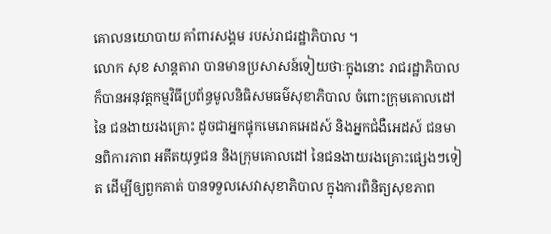គោលនយោបាយ គាំពារសង្គម របស់រាជរដ្ឋាភិបាល ។
លោក សុខ សាន្តតារា បានមានប្រសាសន៍ទៀយថាៈក្នុងនោះ រាជរដ្ឋាភិបាល ក៏បានអនុវត្តកម្មវិធីប្រព័ន្ធមូលនិធិសមធម៌សុខាភិបាល ចំពោះក្រុមគោលដៅនៃ ជនងាយរងគ្រោះ ដូចជាអ្នកផ្ទុកមេរោគអេដស៍ និងអ្នកជំងឺអេដស៍ ជនមានពិការភាព អតីតយុទ្ធជន និងក្រុមគោលដៅ នៃជនងាយរងគ្រោះផ្សេងៗទៀត ដើម្បីឲ្យពួកគាត់ បានទទួលសេវាសុខាភិបាល ក្នុងការពិនិត្យសុខភាព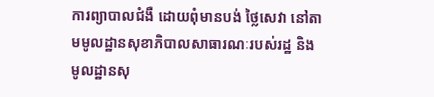ការព្យាបាលជំងឺ ដោយពុំមានបង់ ថ្លៃសេវា នៅតាមមូលដ្ឋានសុខាភិបាលសាធារណៈរបស់រដ្ឋ និងមូលដ្ឋានសុ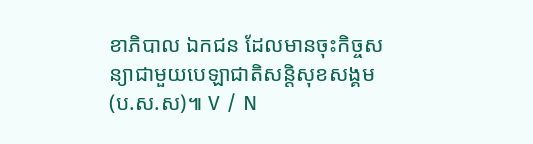ខាភិបាល ឯកជន ដែលមានចុះកិច្ចសន្យាជាមួយបេឡាជាតិសន្តិសុខសង្គម (ប.ស.ស)៕ V / N